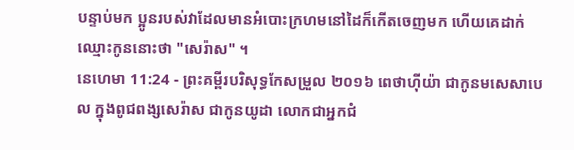បន្ទាប់មក ប្អូនរបស់វាដែលមានអំបោះក្រហមនៅដៃក៏កើតចេញមក ហើយគេដាក់ឈ្មោះកូននោះថា "សេរ៉ាស" ។
នេហេមា 11:24 - ព្រះគម្ពីរបរិសុទ្ធកែសម្រួល ២០១៦ ពេថាហ៊ីយ៉ា ជាកូនមសេសាបេល ក្នុងពូជពង្សសេរ៉ាស ជាកូនយូដា លោកជាអ្នកជំ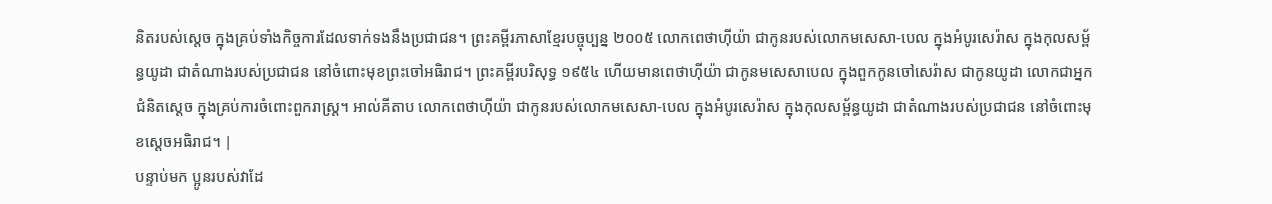និតរបស់ស្តេច ក្នុងគ្រប់ទាំងកិច្ចការដែលទាក់ទងនឹងប្រជាជន។ ព្រះគម្ពីរភាសាខ្មែរបច្ចុប្បន្ន ២០០៥ លោកពេថាហ៊ីយ៉ា ជាកូនរបស់លោកមសេសា-បេល ក្នុងអំបូរសេរ៉ាស ក្នុងកុលសម្ព័ន្ធយូដា ជាតំណាងរបស់ប្រជាជន នៅចំពោះមុខព្រះចៅអធិរាជ។ ព្រះគម្ពីរបរិសុទ្ធ ១៩៥៤ ហើយមានពេថាហ៊ីយ៉ា ជាកូនមសេសាបេល ក្នុងពួកកូនចៅសេរ៉ាស ជាកូនយូដា លោកជាអ្នកជំនិតស្តេច ក្នុងគ្រប់ការចំពោះពួករាស្ត្រ។ អាល់គីតាប លោកពេថាហ៊ីយ៉ា ជាកូនរបស់លោកមសេសា-បេល ក្នុងអំបូរសេរ៉ាស ក្នុងកុលសម្ព័ន្ធយូដា ជាតំណាងរបស់ប្រជាជន នៅចំពោះមុខស្តេចអធិរាជ។ |
បន្ទាប់មក ប្អូនរបស់វាដែ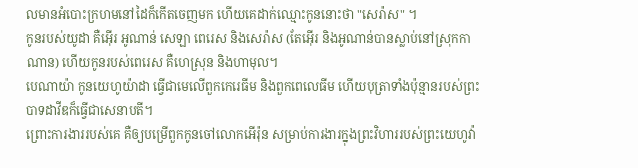លមានអំបោះក្រហមនៅដៃក៏កើតចេញមក ហើយគេដាក់ឈ្មោះកូននោះថា "សេរ៉ាស" ។
កូនរបស់យូដា គឺអ៊ើរ អូណាន់ សេឡា ពេរេស និងសេរ៉ាស (តែអ៊ើរ និងអូណាន់បានស្លាប់នៅស្រុកកាណាន) ហើយកូនរបស់ពេរេស គឺហេស្រុន និងហាមុល។
បេណាយ៉ា កូនយេហូយ៉ាដា ធ្វើជាមេលើពួកកេរេធីម និងពួកពេលេធីម ហើយបុត្រាទាំងប៉ុន្មានរបស់ព្រះបាទដាវីឌក៏ធ្វើជាសេនាបតី។
ព្រោះការងាររបស់គេ គឺឲ្យបម្រើពួកកូនចៅលោកអើរ៉ុន សម្រាប់ការងារក្នុងព្រះវិហាររបស់ព្រះយេហូវ៉ា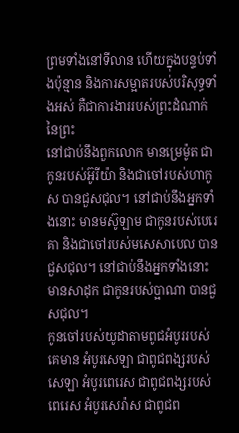ព្រមទាំងនៅទីលាន ហើយក្នុងបន្ទប់ទាំងប៉ុន្មាន និងការសម្អាតរបស់បរិសុទ្ធទាំងអស់ គឺជាការងាររបស់ព្រះដំណាក់នៃព្រះ
នៅជាប់នឹងពួកលោក មានម្រេម៉ូត ជាកូនរបស់អ៊ូរីយ៉ា និងជាចៅរបស់ហាកូស បានជួសជុល។ នៅជាប់នឹងអ្នកទាំងនោះ មានមស៊ូឡាម ជាកូនរបស់បេរេគា និងជាចៅរបស់មសេសាបេល បានជួសជុល។ នៅជាប់នឹងអ្នកទាំងនោះ មានសាដុក ជាកូនរបស់ប្អាណា បានជួសជុល។
កូនចៅរបស់យូដាតាមពូជអំបូររបស់គេមាន អំបូរសេឡា ជាពូជពង្សរបស់សេឡា អំបូរពេរេស ជាពូជពង្សរបស់ពេរេស អំបូរសេរ៉ាស ជាពូជព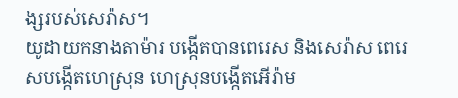ង្សរបស់សេរ៉ាស។
យូដាយកនាងតាម៉ារ បង្កើតបានពេរេស និងសេរ៉ាស ពេរេសបង្កើតហេស្រុន ហេស្រុនបង្កើតអើរ៉ាម